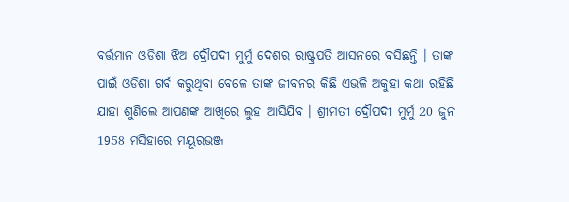ବର୍ତ୍ତମାନ ଓଡିଶା ଝିଅ ଦ୍ରୌପଦୀ ମୁର୍ମୁ ଦେଶର ରାଷ୍ଟ୍ରପତି ଆସନରେ ବସିଛନ୍ତି । ତାଙ୍କ ପାଇଁ ଓଡିଶା ଗର୍ବ କରୁଥିବା ବେଳେ ତାଙ୍କ ଜୀବନର କିଛି ଏଭଳି ଅକୁହା କଥା ରହିଛି ଯାହା ଶୁଣିଲେ ଆପଣଙ୍କ ଆଖିରେ ଲୁହ ଆସିଯିବ । ଶ୍ରୀମତୀ ଦ୍ରୌପଦୀ ମୁର୍ମୁ 20 ଜୁନ 1958 ମସିହାରେ ମୟୂରଭଞ୍ଜ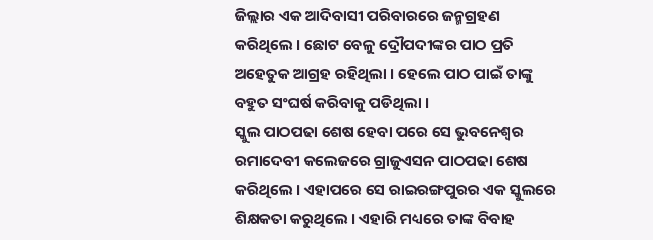ଜିଲ୍ଲାର ଏକ ଆଦିବାସୀ ପରିବାରରେ ଜନ୍ମଗ୍ରହଣ କରିଥିଲେ । ଛୋଟ ବେଳୁ ଦ୍ରୌପଦୀଙ୍କର ପାଠ ପ୍ରତି ଅହେତୁକ ଆଗ୍ରହ ରହିଥିଲା । ହେଲେ ପାଠ ପାଇଁ ତାଙ୍କୁ ବହୁତ ସଂଘର୍ଷ କରିବାକୁ ପଡିଥିଲା ।
ସ୍କୁଲ ପାଠପଢା ଶେଷ ହେବା ପରେ ସେ ଭୁବନେଶ୍ବର ରମାଦେବୀ କଲେଜରେ ଗ୍ରାଜୁଏସନ ପାଠପଢା ଶେଷ କରିଥିଲେ । ଏହାପରେ ସେ ରାଇରଙ୍ଗପୁରର ଏକ ସ୍କୁଲରେ ଶିକ୍ଷକତା କରୁଥିଲେ । ଏହାରି ମଧ୍ୟରେ ତାଙ୍କ ବିବାହ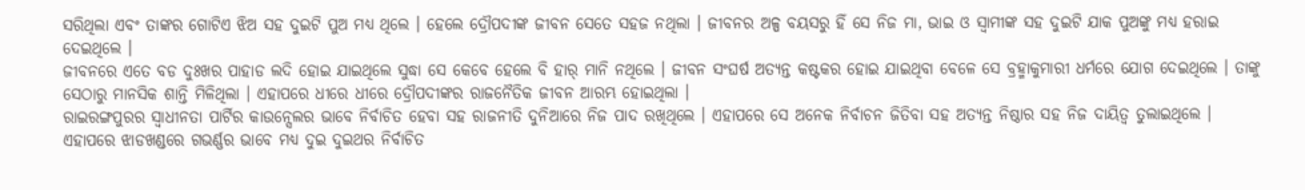ସରିଥିଲା ଏବଂ ତାଙ୍କର ଗୋଟିଏ ଝିଅ ସହ ଦୁଇଟି ପୁଅ ମଧ୍ୟ ଥିଲେ । ହେଲେ ଦ୍ରୌପଦୀଙ୍କ ଜୀବନ ସେତେ ସହଜ ନଥିଲା । ଜୀବନର ଅଳ୍ପ ବୟସରୁ ହିଁ ସେ ନିଜ ମା, ଭାଇ ଓ ସ୍ଵାମୀଙ୍କ ସହ ଦୁଇଟି ଯାକ ପୁଅଙ୍କୁ ମଧ୍ୟ ହରାଇ ଦେଇଥିଲେ ।
ଜୀବନରେ ଏତେ ବଡ ଦୁଃଖର ପାହାଡ ଲଦି ହୋଇ ଯାଇଥିଲେ ସୁଦ୍ଧା ସେ କେବେ ହେଲେ ବି ହାର୍ ମାନି ନଥିଲେ । ଜୀବନ ସଂଘର୍ଷ ଅତ୍ୟନ୍ତ କଷ୍ଟକର ହୋଇ ଯାଇଥିବା ବେଳେ ସେ ବ୍ରହ୍ମାକୁମାରୀ ଧର୍ମରେ ଯୋଗ ଦେଇଥିଲେ । ତାଙ୍କୁ ସେଠାରୁ ମାନସିକ ଶାନ୍ତି ମିଳିଥିଲା । ଏହାପରେ ଧୀରେ ଧୀରେ ଦ୍ରୌପଦୀଙ୍କର ରାଜନୈତିକ ଜୀବନ ଆରମ୍ଭ ହୋଇଥିଲା ।
ରାଇରଙ୍ଗପୁରର ସ୍ଵାଧୀନତା ପାର୍ଟିର କାଉନ୍ସେଲର ଭାବେ ନିର୍ବାଚିତ ହେବା ସହ ରାଜନୀତି ଦୁନିଆରେ ନିଜ ପାଦ ରଖିଥିଲେ । ଏହାପରେ ସେ ଅନେକ ନିର୍ବାଚନ ଜିତିବା ସହ ଅତ୍ୟନ୍ତ ନିଷ୍ଠାର ସହ ନିଜ ଦାୟିତ୍ଵ ତୁଲାଇଥିଲେ । ଏହାପରେ ଝାଡଖଣ୍ଡରେ ଗଭର୍ଣ୍ଣର ଭାବେ ମଧ୍ୟ ଦୁଇ ଦୁଇଥର ନିର୍ବାଚିତ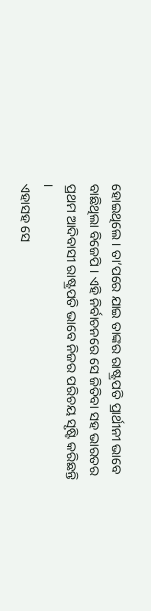ହୋଇଥିଲେ । ତା’ପରେ ଯାଇ ତାଙ୍କର ରାଷ୍ଟ୍ରପତି ପ୍ରାର୍ଥୀନୀ ଭାବେ ବାଛିଥିଲା ବିଜେପି । ଏହି ନିର୍ବାଚନରେ ସେ ଜିତିବା ସହ ଭାରତର ପ୍ରଥମ ଆଦିବାସୀ ରାଷ୍ଟ୍ରପତି ଭାବେ ନିଜର ପରିଚୟ ସୃଷ୍ଟି କରିଛନ୍ତି ।
ଏହାସହ ସେ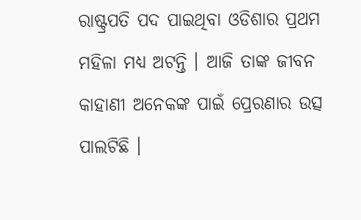ରାଷ୍ଟ୍ରପତି ପଦ ପାଇଥିବା ଓଡିଶାର ପ୍ରଥମ ମହିଳା ମଧ୍ୟ ଅଟନ୍ତି । ଆଜି ତାଙ୍କ ଜୀବନ କାହାଣୀ ଅନେକଙ୍କ ପାଇଁ ପ୍ରେରଣାର ଉତ୍ସ ପାଲଟିଛି ।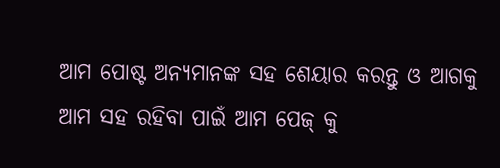ଆମ ପୋଷ୍ଟ ଅନ୍ୟମାନଙ୍କ ସହ ଶେୟାର କରନ୍ତୁ ଓ ଆଗକୁ ଆମ ସହ ରହିବା ପାଇଁ ଆମ ପେଜ୍ କୁ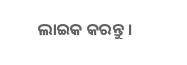ଲାଇକ କରନ୍ତୁ ।